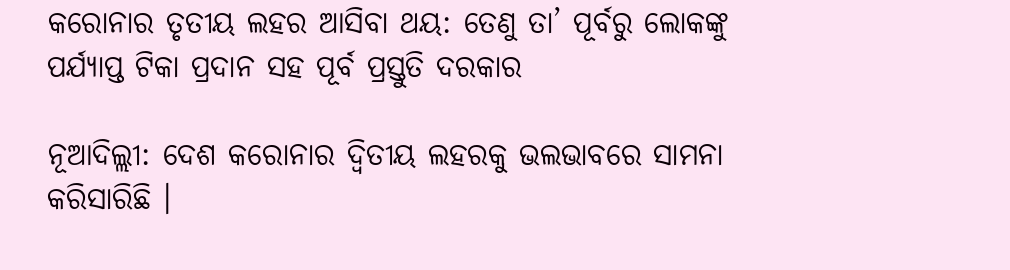କରୋନାର ତୃତୀୟ ଲହର ଆସିବା ଥୟ: ତେଣୁ ତା’ ପୂର୍ବରୁ ଲୋକଙ୍କୁ ପର୍ଯ୍ୟାପ୍ତ ଟିକା ପ୍ରଦାନ ସହ ପୂର୍ବ ପ୍ରସ୍ତୁତି ଦରକାର

ନୂଆଦିଲ୍ଲୀ: ଦେଶ କରୋନାର ଦ୍ୱିତୀୟ ଲହରକୁ ଭଲଭାବରେ ସାମନା କରିସାରିଛି ।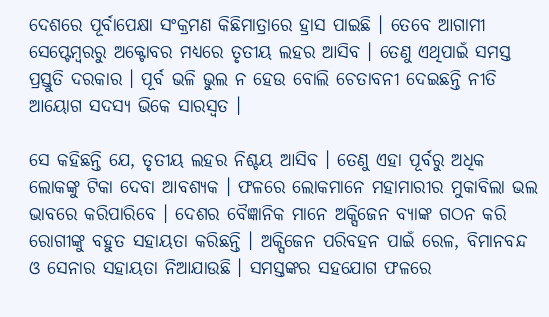ଦେଶରେ ପୂର୍ବାପେକ୍ଷା ସଂକ୍ରମଣ କିଛିମାତ୍ରାରେ ହ୍ରାସ ପାଇଛି । ତେବେ ଆଗାମୀ ସେପ୍ଟେମ୍ବରରୁ ଅକ୍ଟୋବର ମଧ୍ୟରେ ତୃତୀୟ ଲହର ଆସିବ । ତେଣୁ ଏଥିପାଇଁ ସମସ୍ତ ପ୍ରସ୍ତୁତି ଦରକାର । ପୂର୍ବ ଭଳି ଭୁଲ ନ ହେଉ ବୋଲି ଚେତାବନୀ ଦେଇଛନ୍ତି ନୀତି ଆୟୋଗ ସଦସ୍ୟ ଭିକେ ସାରସ୍ୱତ ।

ସେ କହିଛନ୍ତି ଯେ, ତୃତୀୟ ଲହର ନିଶ୍ଚୟ ଆସିବ । ତେଣୁ ଏହା ପୂର୍ବରୁ ଅଧିକ ଲୋକଙ୍କୁ ଟିକା ଦେବା ଆବଶ୍ୟକ । ଫଳରେ ଲୋକମାନେ ମହାମାରୀର ମୁକାବିଲା ଭଲ ଭାବରେ କରିପାରିବେ । ଦେଶର ବୈଜ୍ଞାନିକ ମାନେ ଅକ୍ସିଜେନ ବ୍ୟାଙ୍କ ଗଠନ କରି ରୋଗୀଙ୍କୁ ବହୁତ ସହାୟତା କରିଛନ୍ତି । ଅକ୍ସିଜେନ ପରିବହନ ପାଇଁ ରେଳ, ବିମାନବନ୍ଦ ଓ ସେନାର ସହାୟତା ନିଆଯାଉଛି । ସମସ୍ତଙ୍କର ସହଯୋଗ ଫଳରେ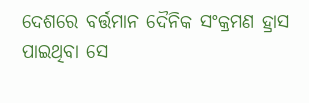ଦେଶରେ ବର୍ତ୍ତମାନ ଦୈନିକ ସଂକ୍ରମଣ ହ୍ରାସ ପାଇଥିବା ସେ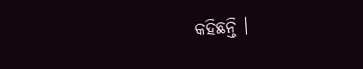କହିଛନ୍ତି ।